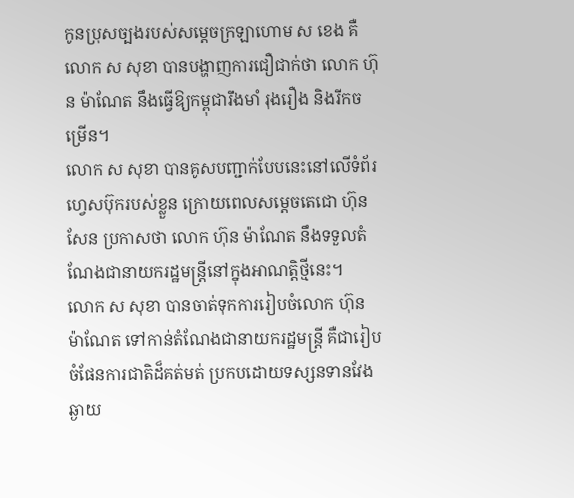កូនប្រុសច្បងរបស់សម្តេចក្រឡាហោម ស ខេង គឺលោក ស សុខា បានបង្ហាញការជឿជាក់ថា លោក ហ៊ុន ម៉ាណែត នឹងធ្វើឱ្យកម្ពុជារឹងមាំ រុងរឿង និងរីកចម្រើន។
លោក ស សុខា បានគូសបញ្ជាក់បែបនេះនៅលើទំព័រហ្វេសប៊ុករបស់ខ្លួន ក្រោយពេលសម្តេចតេជោ ហ៊ុន សែន ប្រកាសថា លោក ហ៊ុន ម៉ាណែត នឹងទទួលតំណែងជានាយករដ្ឋមន្ត្រីនៅក្នុងអាណត្តិថ្មីនេះ។
លោក ស សុខា បានចាត់ទុកការរៀបចំលោក ហ៊ុន ម៉ាណែត ទៅកាន់តំណែងជានាយករដ្ឋមន្ត្រី គឺជារៀបចំផែនការជាតិដ៏គត់មត់ ប្រកបដោយទស្សនទានវែងឆ្ងាយ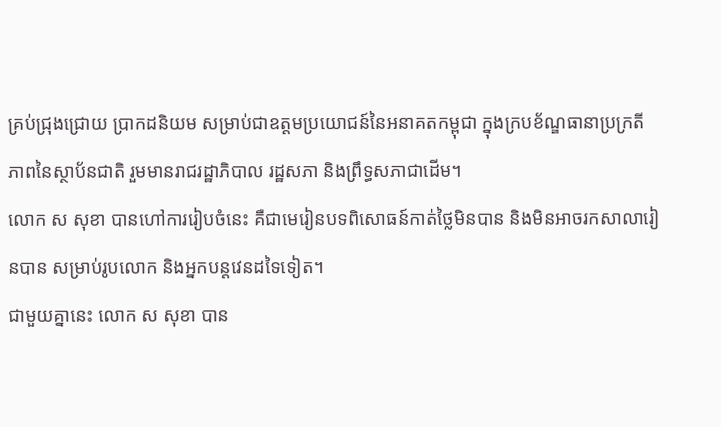គ្រប់ជ្រុងជ្រោយ ប្រាកដនិយម សម្រាប់ជាឧត្ដមប្រយោជន៍នៃអនាគតកម្ពុជា ក្នុងក្របខ័ណ្ឌធានាប្រក្រតីភាពនៃស្ថាប័នជាតិ រួមមានរាជរដ្ឋាភិបាល រដ្ឋសភា និងព្រឹទ្ធសភាជាដើម។
លោក ស សុខា បានហៅការរៀបចំនេះ គឺជាមេរៀនបទពិសោធន៍កាត់ថ្លៃមិនបាន និងមិនអាចរកសាលារៀនបាន សម្រាប់រូបលោក និងអ្នកបន្តវេនដទៃទៀត។
ជាមួយគ្នានេះ លោក ស សុខា បាន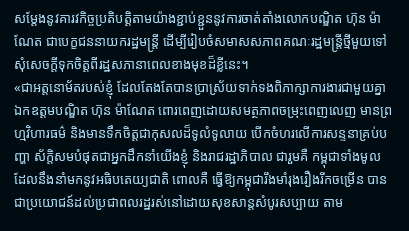សម្ដែងនូវគារវកិច្ចប្រតិបត្តិតាមយ៉ាងខ្ជាប់ខ្ជួននូវការចាត់តាំងលោកបណ្ឌិត ហ៊ុន ម៉ាណែត ជាបេក្ខជននាយករដ្ឋមន្ត្រី ដើម្បីរៀបចំសមាសសភាពគណៈរដ្ឋមន្ត្រីថ្មីមួយទៅសុំសេចក្ដីទុកចិត្តពីរដ្ឋសភានាពេលខាងមុខដ៏ខ្លីនេះ។
«ជាអត្តនោម័តរបស់ខ្ញុំ ដែលតែងតែបានប្រាស្រ័យទាក់ទងពិភាក្សាការងារជាមួយគ្នា ឯកឧត្ដមបណ្ឌិត ហ៊ុន ម៉ាណែត ពោរពេញដោយសមត្ថភាពចម្រុះពេញលេញ មានព្រហ្មវិហារធម៌ និងមានទឹកចិត្តជាកុសលដ៏ទូលំទូលាយ បើកចំហរលើការសន្ទនាគ្រប់បញ្ហា ស័ក្តិសមបំផុតជាអ្នកដឹកនាំយើងខ្ញុំ និងរាជរដ្ឋាភិបាល ជារួមគឺ កម្ពុជាទាំងមូល ដែលនឹងនាំមកនូវអធិបតេយ្យជាតិ ពោលគឺ ធ្វើឱ្យកម្ពុជារឹងមាំរុងរឿងរីកចម្រើន បានជាប្រយោជន៍ដល់ប្រជាពលរដ្ឋរស់នៅដោយសុខសាន្តសំបូរសប្បាយ តាម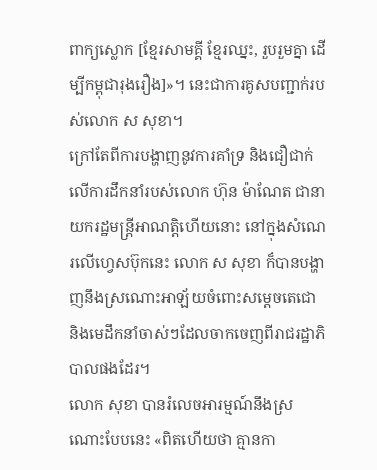ពាក្យស្លោក [ខ្មែរសាមគ្គី ខ្មែរឈ្នះ, រួបរួមគ្នា ដើម្បីកម្ពុជារុងរឿង]»។ នេះជាការគូសបញ្ជាក់របស់លោក ស សុខា។
ក្រៅតែពីការបង្ហាញនូវការគាំទ្រ និងជឿជាក់លើការដឹកនាំរបស់លោក ហ៊ុន ម៉ាណែត ជានាយករដ្ឋមន្ត្រីអាណត្តិហើយនោះ នៅក្នុងសំណេរលើហ្វេសប៊ុកនេះ លោក ស សុខា ក៏បានបង្ហាញនឹងស្រណោះអាឡ័យចំពោះសម្តេចតេជោ និងមេដឹកនាំចាស់ៗដែលចាកចេញពីរាជរដ្ឋាភិបាលផងដែរ។
លោក សុខា បានរំលេចអារម្មណ៍នឹងស្រណោះបែបនេះ «ពិតហើយថា គ្មានកា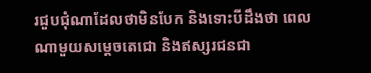រជួបជុំណាដែលថាមិនបែក និងទោះបីដឹងថា ពេលណាមួយសម្ដេចតេជោ និងឥស្សរជនជា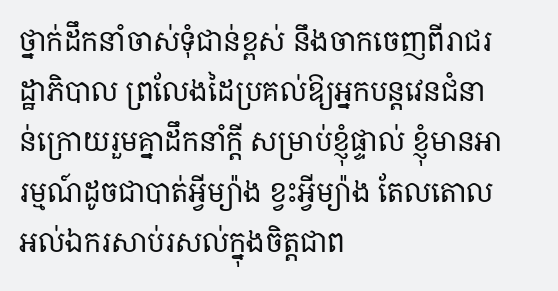ថ្នាក់ដឹកនាំចាស់ទុំជាន់ខ្ពស់ នឹងចាកចេញពីរាជរដ្ឋាភិបាល ព្រលែងដៃប្រគល់ឱ្យអ្នកបន្តវេនជំនាន់ក្រោយរួមគ្នាដឹកនាំក្ដី សម្រាប់ខ្ញុំផ្ទាល់ ខ្ញុំមានអារម្មណ៍ដូចជាបាត់អ្វីម្យ៉ាង ខ្វះអ្វីម្យ៉ាង តែលតោលអល់ឯករសាប់រសល់ក្នុងចិត្តជាព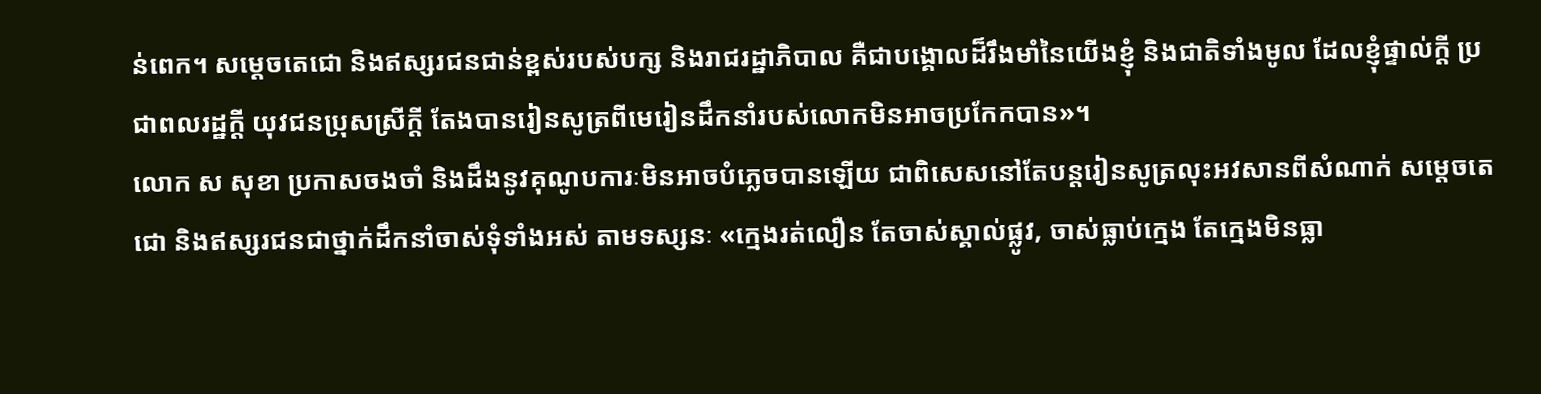ន់ពេក។ សម្ដេចតេជោ និងឥស្សរជនជាន់ខ្ពស់របស់បក្ស និងរាជរដ្ឋាភិបាល គឺជាបង្គោលដ៏រឹងមាំនៃយើងខ្ញុំ និងជាតិទាំងមូល ដែលខ្ញុំផ្ទាល់ក្ដី ប្រជាពលរដ្ឋក្ដី យុវជនប្រុសស្រីក្ដី តែងបានរៀនសូត្រពីមេរៀនដឹកនាំរបស់លោកមិនអាចប្រកែកបាន»។
លោក ស សុខា ប្រកាសចងចាំ និងដឹងនូវគុណូបការៈមិនអាចបំភ្លេចបានឡើយ ជាពិសេសនៅតែបន្តរៀនសូត្រលុះអវសានពីសំណាក់ សម្ដេចតេជោ និងឥស្សរជនជាថ្នាក់ដឹកនាំចាស់ទុំទាំងអស់ តាមទស្សនៈ «ក្មេងរត់លឿន តែចាស់ស្គាល់ផ្លូវ, ចាស់ធ្លាប់ក្មេង តែក្មេងមិនធ្លា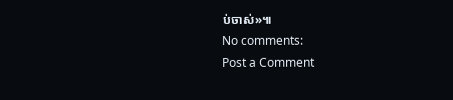ប់ចាស់»៕
No comments:
Post a Comment